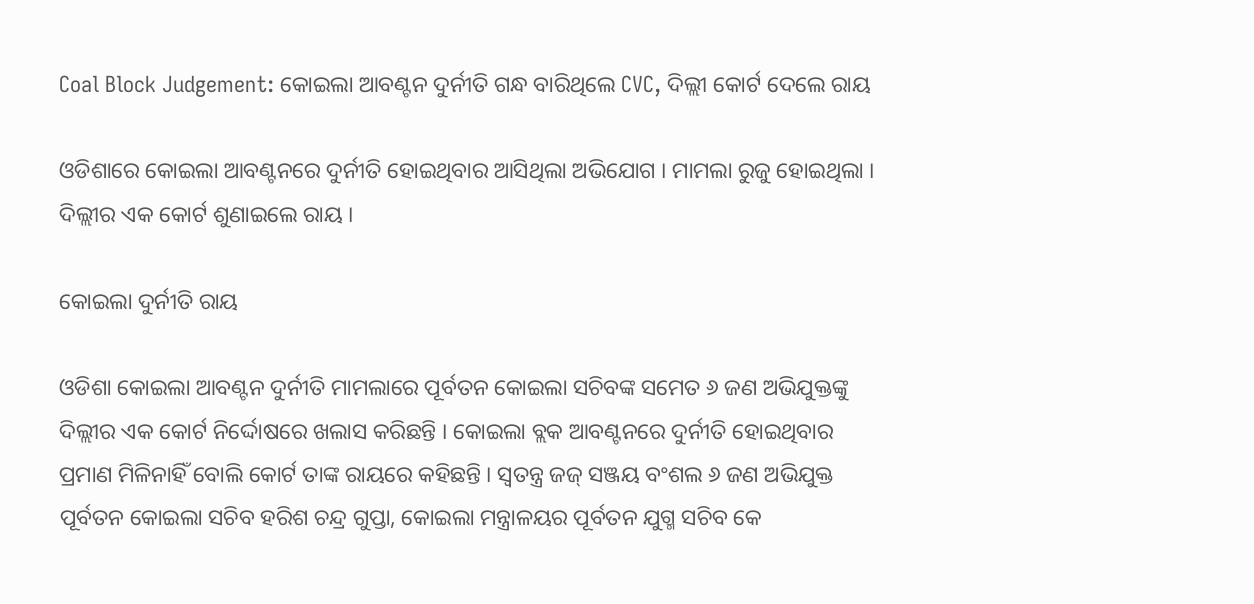Coal Block Judgement: କୋଇଲା ଆବଣ୍ଟନ ଦୁର୍ନୀତି ଗନ୍ଧ ବାରିଥିଲେ CVC, ଦିଲ୍ଲୀ କୋର୍ଟ ଦେଲେ ରାୟ

ଓଡିଶାରେ କୋଇଲା ଆବଣ୍ଟନରେ ଦୁର୍ନୀତି ହୋଇଥିବାର ଆସିଥିଲା ଅଭିଯୋଗ । ମାମଲା ରୁଜୁ ହୋଇଥିଲା । ଦିଲ୍ଲୀର ଏକ କୋର୍ଟ ଶୁଣାଇଲେ ରାୟ ।

କୋଇଲା ଦୁର୍ନୀତି ରାୟ

ଓଡିଶା କୋଇଲା ଆବଣ୍ଟନ ଦୁର୍ନୀତି ମାମଲାରେ ପୂର୍ବତନ କୋଇଲା ସଚିବଙ୍କ ସମେତ ୬ ଜଣ ଅଭିଯୁକ୍ତଙ୍କୁ ଦିଲ୍ଲୀର ଏକ କୋର୍ଟ ନିର୍ଦ୍ଦୋଷରେ ଖଲାସ କରିଛନ୍ତି । କୋଇଲା ବ୍ଲକ ଆବଣ୍ଟନରେ ଦୁର୍ନୀତି ହୋଇଥିବାର ପ୍ରମାଣ ମିଳିନାହିଁ ବୋଲି କୋର୍ଟ ତାଙ୍କ ରାୟରେ କହିଛନ୍ତି । ସ୍ୱତନ୍ତ୍ର ଜଜ୍ ସଞ୍ଜୟ ବଂଶଲ ୬ ଜଣ ଅଭିଯୁକ୍ତ ପୂର୍ବତନ କୋଇଲା ସଚିବ ହରିଶ ଚନ୍ଦ୍ର ଗୁପ୍ତା, କୋଇଲା ମନ୍ତ୍ରାଳୟର ପୂର୍ବତନ ଯୁଗ୍ମ ସଚିବ କେ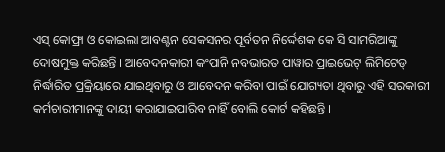ଏସ୍ କୋଫ୍ରା ଓ କୋଇଲା ଆବଣ୍ଟନ ସେକସନର ପୂର୍ବତନ ନିର୍ଦ୍ଦେଶକ କେ ସି ସାମରିଆଙ୍କୁ ଦୋଷମୁକ୍ତ କରିଛନ୍ତି । ଆବେଦନକାରୀ କଂପାନି ନବଭାରତ ପାୱାର ପ୍ରାଇଭେଟ୍ ଲିମିଟେଡ୍ ନିର୍ଦ୍ଧାରିତ ପ୍ରକ୍ରିୟାରେ ଯାଇଥିବାରୁ ଓ ଆବେଦନ କରିବା ପାଇଁ ଯୋଗ୍ୟତା ଥିବାରୁ ଏହି ସରକାରୀ କର୍ମଚାରୀମାନଙ୍କୁ ଦାୟୀ କରାଯାଇପାରିବ ନାହିଁ ବୋଲି କୋର୍ଟ କହିଛନ୍ତି ।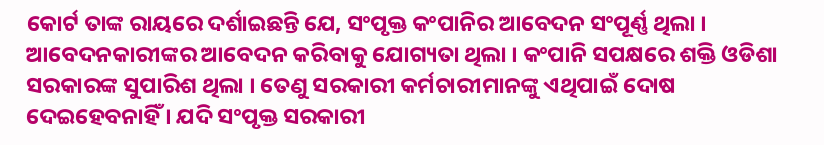କୋର୍ଟ ତାଙ୍କ ରାୟରେ ଦର୍ଶାଇଛନ୍ତି ଯେ, ସଂପୃକ୍ତ କଂପାନିର ଆବେଦନ ସଂପୂର୍ଣ୍ଣ ଥିଲା । ଆବେଦନକାରୀଙ୍କର ଆବେଦନ କରିବାକୁ ଯୋଗ୍ୟତା ଥିଲା । କଂପାନି ସପକ୍ଷରେ ଶକ୍ତି ଓଡିଶା ସରକାରଙ୍କ ସୁପାରିଶ ଥିଲା । ତେଣୁ ସରକାରୀ କର୍ମଚାରୀମାନଙ୍କୁ ଏଥିପାଇଁ ଦୋଷ ଦେଇହେବନାହିଁ । ଯଦି ସଂପୃକ୍ତ ସରକାରୀ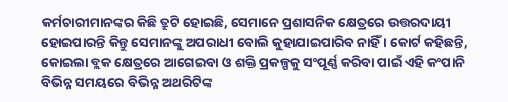କର୍ମଚାରୀମାନଙ୍କର କିଛି ତ୍ରୁଟି ହୋଇଛି, ସେମାନେ ପ୍ରଶାସନିକ କ୍ଷେତ୍ରରେ ଉତ୍ତରଦାୟୀ ହୋଇପାରନ୍ତି କିନ୍ତୁ ସେମାନଙ୍କୁ ଅପରାଧୀ ବୋଲି କୁହାଯାଇପାରିବ ନାହିଁ । କୋର୍ଟ କହିଛନ୍ତି, କୋଇଲା ବ୍ଲକ କ୍ଷେତ୍ରରେ ଆଗେଇବା ଓ ଶକ୍ତି ପ୍ରକଳ୍ପକୁ ସଂପୂର୍ଣ୍ଣ କରିବା ପାଇଁ ଏହି କଂପାନି ବିଭିନ୍ନ ସମୟରେ ବିଭିନ୍ନ ଅଥରିଟିଙ୍କ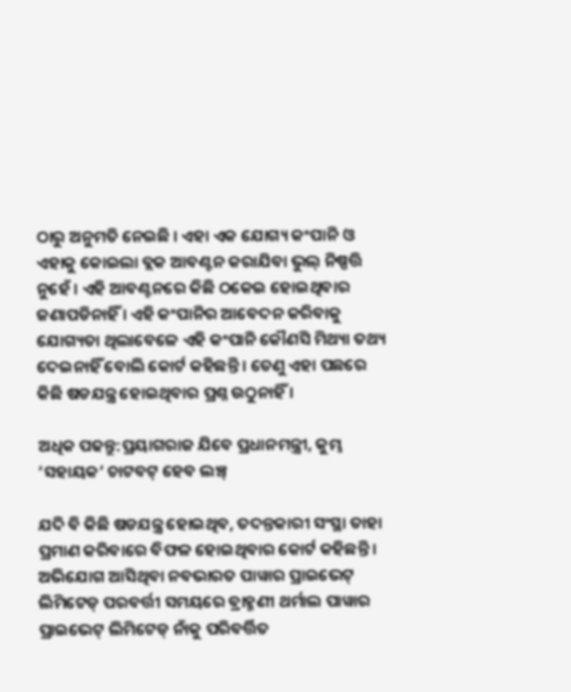ଠାରୁ ଅନୁମତି ନେଇଛି । ଏହା ଏକ ଯୋଗ୍ୟ କଂପାନି ଓ ଏହାକୁ କୋଇଲା ବ୍ଲକ ଆବଣ୍ଟନ କରାଯିବା ଭୁଲ୍ ନିଷ୍ପତ୍ତି ନୁହେଁ । ଏହି ଆବଣ୍ଟନରେ କିଛି ଠକେଇ ହୋଇଥିବାର ଜଣାପଡିନାହିଁ । ଏହି କଂପାନିର ଆବେଦନ କରିବାକୁ ଯୋଗ୍ୟତା ଥିଲାବେଳେ ଏହି କଂପାନି କୌଣସି ମିଥ୍ୟା ତଥ୍ୟ ଦେଇନାହିଁ ବୋଲି କୋର୍ଟ କହିଛନ୍ତି । ତେଣୁ ଏହା ପଛରେ କିଛି ଷଡଯନ୍ତ୍ର ହୋଇଥିବାର ପ୍ରଶ୍ନ ଉଠୁନାହିଁ ।

ଅଧିକ ପଢନ୍ତୁ:ପ୍ରୟାଗରାଜ ଯିବେ ପ୍ରଧାନମନ୍ତ୍ରୀ, କୁମ୍ଭ ‘ସହାୟକ’ ଚାଟବଟ୍ ହେବ ଲଞ୍ଚ୍

ଯଦି ବି କିଛି ଷଡଯନ୍ତ୍ର ହୋଇଥିବ, ତଦନ୍ତକାରୀ ସଂସ୍ଥା ତାହା ପ୍ରମାଣ କରିବାରେ ବିଫଳ ହୋଇଥିବାର କୋର୍ଟ କହିଛନ୍ତି । ଅଭିଯୋଗ ଆସିଥିବା ନବଭାରତ ପାୱାର ପ୍ରାଇଭେଟ୍ ଲିମିଟେଡ୍ ପରବର୍ତ୍ତୀ ସମୟରେ ବ୍ରାହ୍ମଣୀ ଥର୍ମାଲ ପାୱାର ପ୍ରାଇଭେଟ୍ ଲିମିଟେଡ୍ ନାଁକୁ ପରିବର୍ତ୍ତିତ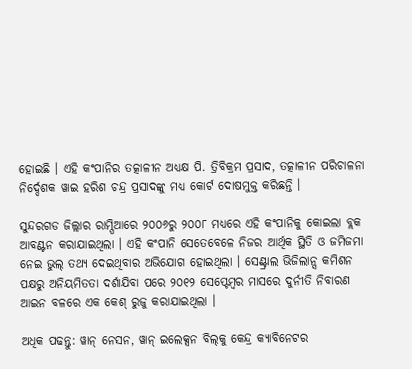ହୋଇଛି । ଏହି କଂପାନିର ତତ୍କାଳୀନ ଅଧ୍ୟକ୍ଷ ପି. ତ୍ରିବିକ୍ରମ ପ୍ରସାଦ, ତତ୍କାଳୀନ ପରିଚାଳନା ନିର୍ଦ୍ଦେଶକ ୱାଇ ହରିଶ ଚନ୍ଦ୍ର ପ୍ରସାଦଙ୍କୁ ମଧ୍ୟ କୋର୍ଟ ଦୋଷମୁକ୍ତ କରିଛନ୍ତି ।

ସୁନ୍ଦରଗଡ ଜିଲ୍ଲାର ରାମ୍ପିଆରେ ୨୦୦୬ରୁ ୨୦୦୮ ମଧ୍ୟରେ ଏହି କଂପାନିକୁ କୋଇଲା ବ୍ଲକ ଆବଣ୍ଟନ କରାଯାଇଥିଲା । ଏହି କଂପାନି ସେତେବେଳେ ନିଜର ଆର୍ଥିକ ସ୍ଥିତି ଓ ଜମିଜମା ନେଇ ଭୁଲ୍ ତଥ୍ୟ ଦେଇଥିବାର ଅଭିଯୋଗ ହୋଇଥିଲା । ସେଣ୍ଟ୍ରାଲ ଭିଜିଲାନ୍ସ କମିଶନ ପକ୍ଷରୁ ଅନିୟମିତତା ଦର୍ଶାଯିବା ପରେ ୨୦୧୨ ସେପ୍ଟେମ୍ୱର ମାସରେ ଦୁର୍ନୀତି ନିବାରଣ ଆଇନ ବଳରେ ଏକ କେଶ୍ ରୁଜୁ କରାଯାଇଥିଲା ।

ଅଧିକ ପଢନ୍ତୁ: ୱାନ୍ ନେସନ, ୱାନ୍ ଇଲେକ୍ସନ ବିଲ୍‌କୁ କେନ୍ଦ୍ର କ୍ୟାବିନେଟର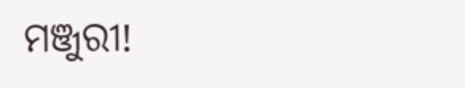ମଞ୍ଜୁରୀ!